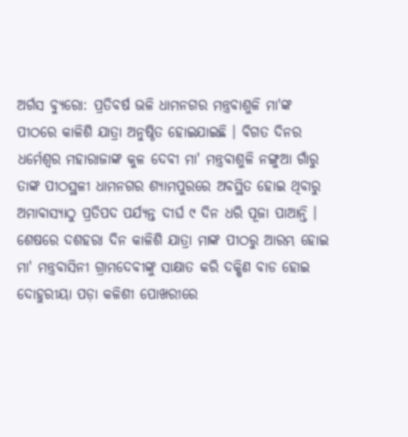ଅର୍ଗସ ବ୍ୟୁରୋ: ପ୍ରତିବର୍ଷ ଭଳି ଧାମନଗର ମନ୍ତ୍ରବାଶୁଳି ମା'ଙ୍କ ପୀଠରେ କାଳିଶି ଯାତ୍ରା ଅନୁଷ୍ଠିତ ହୋଇଯାଇଛି । ବିଗତ ଦିନର ଧର୍ମେଶ୍ୱର ମହାରାଜାଙ୍କ କୁଳ ଦେବୀ ମା' ମନ୍ତ୍ରବାଶୁଳି ନଙ୍ଗୁଆ ଗାଁରୁ ତାଙ୍କ ପୀଠସ୍ଥଳୀ ଧାମନଗର ଶ୍ୟାମପୁରରେ ଅବସ୍ଥିତ ହୋଇ ଥିବାରୁ ଅମାବାସ୍ୟାଠୁ ପ୍ରତିପଦ ପର୍ଯ୍ୟନ୍ତ ଦୀର୍ଘ ୯ ଦିନ ଧରି ପୂଜା ପାଆନ୍ତି । ଶେଷରେ ଦଶହରା ଦିନ କାଳିଶି ଯାତ୍ରା ମାଙ୍କ ପୀଠରୁ ଆରମ୍ଭ ହୋଇ ମା' ମନ୍ତ୍ରବାସିନୀ ଗ୍ରାମଦେବୀଙ୍କୁ ସାକ୍ଷାତ କରି ଦକ୍ଷିଣ ବାଡ ହୋଇ ଦୋହୁରୀୟା ପଡ଼ା କଳିଶୀ ପୋଖରୀରେ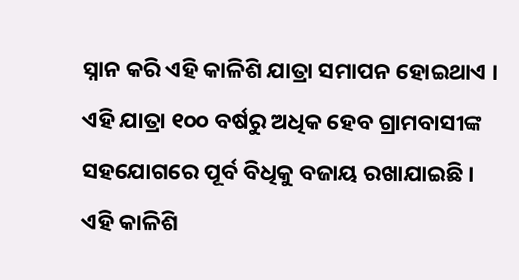ସ୍ନାନ କରି ଏହି କାଳିଶି ଯାତ୍ରା ସମାପନ ହୋଇଥାଏ ।
ଏହି ଯାତ୍ରା ୧୦୦ ବର୍ଷରୁ ଅଧିକ ହେବ ଗ୍ରାମବାସୀଙ୍କ ସହଯୋଗରେ ପୂର୍ବ ବିଧିକୁ ବଜାୟ ରଖାଯାଇଛି । ଏହି କାଳିଶି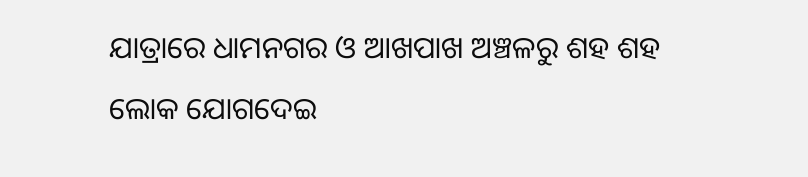ଯାତ୍ରାରେ ଧାମନଗର ଓ ଆଖପାଖ ଅଞ୍ଚଳରୁ ଶହ ଶହ ଲୋକ ଯୋଗଦେଇ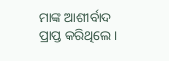ମାଙ୍କ ଆଶୀର୍ବାଦ ପ୍ରାପ୍ତ କରିଥିଲେ ।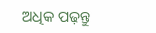ଅଧିକ ପଢ଼ନ୍ତୁ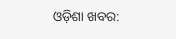ଓଡ଼ିଶା ଖବର: